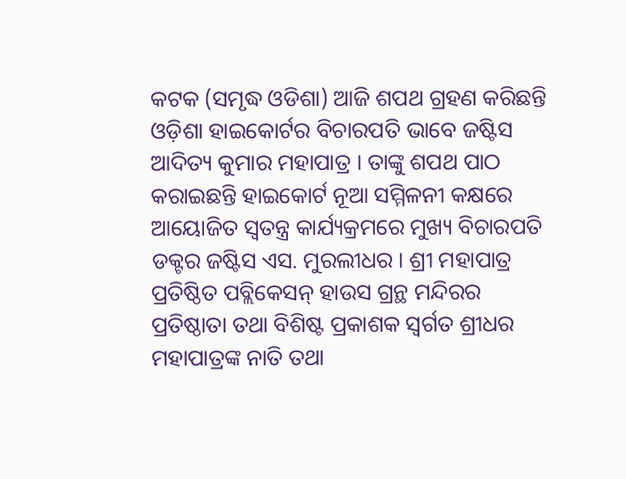କଟକ (ସମୃଦ୍ଧ ଓଡିଶା) ଆଜି ଶପଥ ଗ୍ରହଣ କରିଛନ୍ତି ଓଡ଼ିଶା ହାଇକୋର୍ଟର ବିଚାରପତି ଭାବେ ଜଷ୍ଟିସ ଆଦିତ୍ୟ କୁମାର ମହାପାତ୍ର । ତାଙ୍କୁ ଶପଥ ପାଠ କରାଇଛନ୍ତି ହାଇକୋର୍ଟ ନୂଆ ସମ୍ମିଳନୀ କକ୍ଷରେ ଆୟୋଜିତ ସ୍ଵତନ୍ତ୍ର କାର୍ଯ୍ୟକ୍ରମରେ ମୁଖ୍ୟ ବିଚାରପତି ଡକ୍ଟର ଜଷ୍ଟିସ ଏସ. ମୁରଲୀଧର । ଶ୍ରୀ ମହାପାତ୍ର ପ୍ରତିଷ୍ଠିତ ପବ୍ଲିକେସନ୍ ହାଉସ ଗ୍ରନ୍ଥ ମନ୍ଦିରର ପ୍ରତିଷ୍ଠାତା ତଥା ବିଶିଷ୍ଟ ପ୍ରକାଶକ ସ୍ୱର୍ଗତ ଶ୍ରୀଧର ମହାପାତ୍ରଙ୍କ ନାତି ତଥା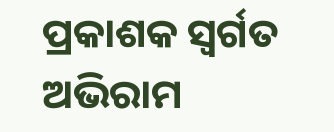ପ୍ରକାଶକ ସ୍ୱର୍ଗତ ଅଭିରାମ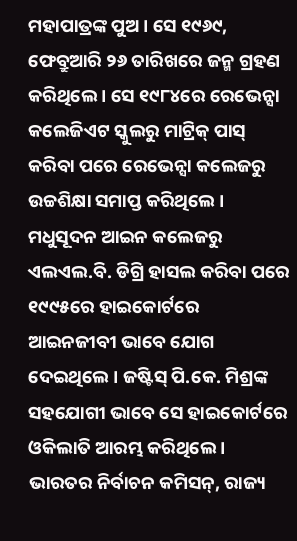ମହାପାତ୍ରଙ୍କ ପୁଅ । ସେ ୧୯୬୯, ଫେବ୍ରୁଆରି ୨୬ ତାରିଖରେ ଜନ୍ମ ଗ୍ରହଣ କରିଥିଲେ । ସେ ୧୯୮୪ରେ ରେଭେନ୍ସା କଲେଜିଏଟ ସ୍କୁଲରୁ ମାଟ୍ରିକ୍ ପାସ୍ କରିବା ପରେ ରେଭେନ୍ସା କଲେଜରୁ ଉଚ୍ଚଶିକ୍ଷା ସମାପ୍ତ କରିଥିଲେ । ମଧୁସୂଦନ ଆଇନ କଲେଜରୁ ଏଲଏଲ.ବି. ଡିଗ୍ରି ହାସଲ କରିବା ପରେ ୧୯୯୫ରେ ହାଇକୋର୍ଟରେ ଆଇନଜୀବୀ ଭାବେ ଯୋଗ ଦେଇଥିଲେ । ଜଷ୍ଟିସ୍ ପି.କେ. ମିଶ୍ରଙ୍କ ସହଯୋଗୀ ଭାବେ ସେ ହାଇକୋର୍ଟରେ ଓକିଲାତି ଆରମ୍ଭ କରିଥିଲେ । ଭାରତର ନିର୍ବାଚନ କମିସନ୍, ରାଜ୍ୟ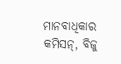ମାନବାଧିକାର କମିସନ୍, ବିଜୁ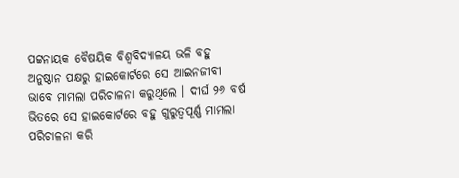ପଟ୍ଟନାୟକ ବୈଷୟିକ ବିଶ୍ୱବିଦ୍ୟାଳୟ ଭଳି ବହୁ ଅନୁଷ୍ଠାନ ପକ୍ଷରୁ ହାଇକୋର୍ଟରେ ସେ ଆଇନଜୀବୀ ଭାବେ ମାମଲା ପରିଚାଳନା କରୁଥିଲେ । ଦୀର୍ଘ ୨୬ ବର୍ଷ ଭିତରେ ସେ ହାଇକୋର୍ଟରେ ବହୁ ଗୁରୁତ୍ବପୂର୍ଣ୍ଣ ମାମଲା ପରିଚାଳନା କରି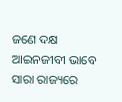ଜଣେ ଦକ୍ଷ ଆଇନଜୀବୀ ଭାବେ ସାରା ରାଜ୍ୟରେ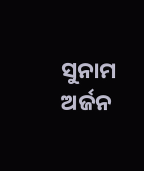ସୁନାମ ଅର୍ଜନ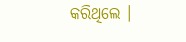କରିଥିଲେ ।